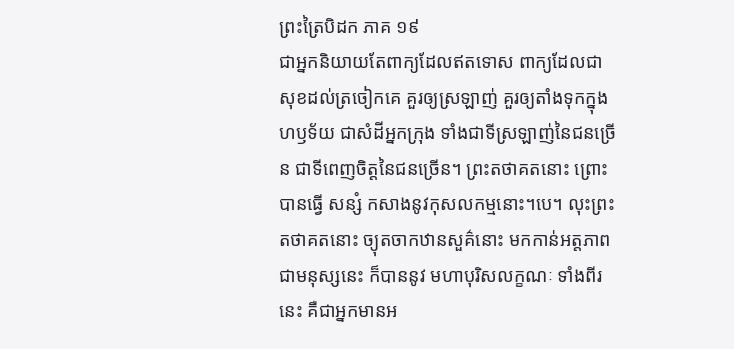ព្រះត្រៃបិដក ភាគ ១៩
ជាអ្នកនិយាយតែពាក្យដែលឥតទោស ពាក្យដែលជាសុខដល់ត្រចៀកគេ គួរឲ្យស្រឡាញ់ គួរឲ្យតាំងទុកក្នុងហឫទ័យ ជាសំដីអ្នកក្រុង ទាំងជាទីស្រឡាញ់នៃជនច្រើន ជាទីពេញចិត្តនៃជនច្រើន។ ព្រះតថាគតនោះ ព្រោះបានធ្វើ សន្សំ កសាងនូវកុសលកម្មនោះ។បេ។ លុះព្រះតថាគតនោះ ច្យុតចាកឋានសួគ៌នោះ មកកាន់អត្តភាពជាមនុស្សនេះ ក៏បាននូវ មហាបុរិសលក្ខណៈ ទាំងពីរនេះ គឺជាអ្នកមានអ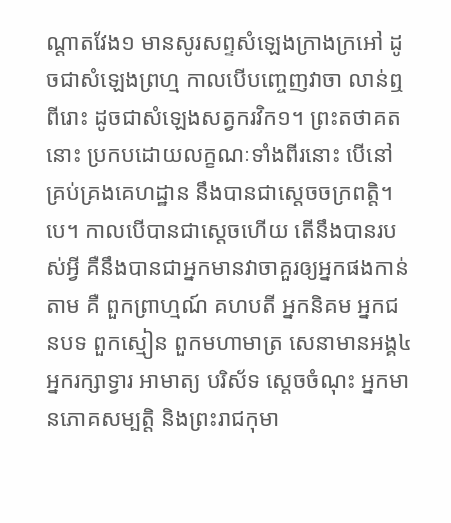ណ្តាតវែង១ មានសូរសព្ទសំឡេងក្រាងក្រអៅ ដូចជាសំឡេងព្រហ្ម កាលបើបញ្ចេញវាចា លាន់ឮពីរោះ ដូចជាសំឡេងសត្វករវិក១។ ព្រះតថាគតនោះ ប្រកបដោយលក្ខណៈទាំងពីរនោះ បើនៅគ្រប់គ្រងគេហដ្ឋាន នឹងបានជាស្តេចចក្រពត្តិ។បេ។ កាលបើបានជាស្តេចហើយ តើនឹងបានរបស់អ្វី គឺនឹងបានជាអ្នកមានវាចាគួរឲ្យអ្នកផងកាន់តាម គឺ ពួកព្រាហ្មណ៍ គហបតី អ្នកនិគម អ្នកជនបទ ពួកស្មៀន ពួកមហាមាត្រ សេនាមានអង្គ៤ អ្នករក្សាទ្វារ អាមាត្យ បរិស័ទ ស្តេចចំណុះ អ្នកមានភោគសម្បត្តិ និងព្រះរាជកុមា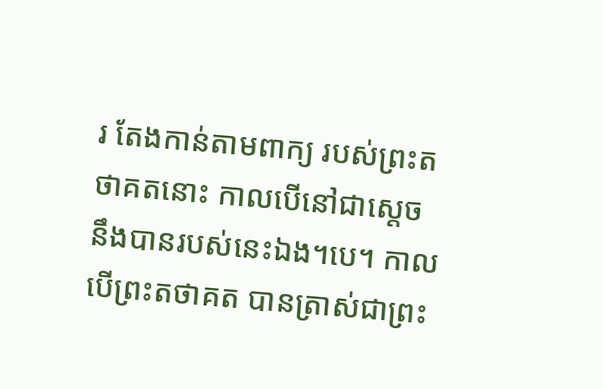រ តែងកាន់តាមពាក្យ របស់ព្រះតថាគតនោះ កាលបើនៅជាស្តេច នឹងបានរបស់នេះឯង។បេ។ កាលបើព្រះតថាគត បានត្រាស់ជាព្រះ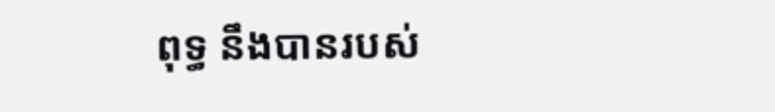ពុទ្ធ នឹងបានរបស់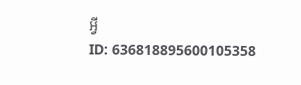អ្វី
ID: 636818895600105358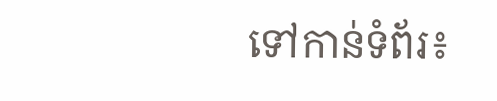ទៅកាន់ទំព័រ៖